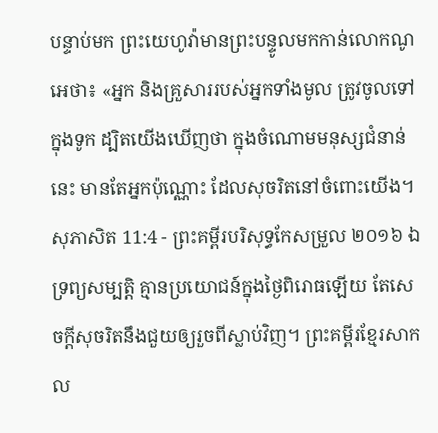បន្ទាប់មក ព្រះយេហូវ៉ាមានព្រះបន្ទូលមកកាន់លោកណូអេថា៖ «អ្នក និងគ្រួសាររបស់អ្នកទាំងមូល ត្រូវចូលទៅក្នុងទូក ដ្បិតយើងឃើញថា ក្នុងចំណោមមនុស្សជំនាន់នេះ មានតែអ្នកប៉ុណ្ណោះ ដែលសុចរិតនៅចំពោះយើង។
សុភាសិត 11:4 - ព្រះគម្ពីរបរិសុទ្ធកែសម្រួល ២០១៦ ឯទ្រព្យសម្បត្តិ គ្មានប្រយោជន៍ក្នុងថ្ងៃពិរោធឡើយ តែសេចក្ដីសុចរិតនឹងជួយឲ្យរួចពីស្លាប់វិញ។ ព្រះគម្ពីរខ្មែរសាកល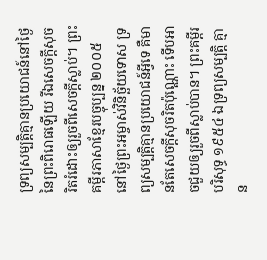ទ្រព្យសម្បត្តិគ្មានប្រយោជន៍នៅថ្ងៃនៃព្រះពិរោធឡើយ រីឯសេចក្ដីសុចរិតរំដោះឲ្យរួចពីសេចក្ដីស្លាប់។ ព្រះគម្ពីរភាសាខ្មែរបច្ចុប្បន្ន ២០០៥ នៅថ្ងៃព្រះអម្ចាស់វិនិច្ឆ័យទោស ទ្រព្យសម្បត្តិគ្មានប្រយោជន៍អ្វីទេ គឺមានតែសេចក្ដីសុចរិតប៉ុណ្ណោះ ទើបអាចជួយឲ្យរួចពីស្លាប់បាន។ ព្រះគម្ពីរបរិសុទ្ធ ១៩៥៤ ឯទ្រព្យសម្បត្តិ គ្មាន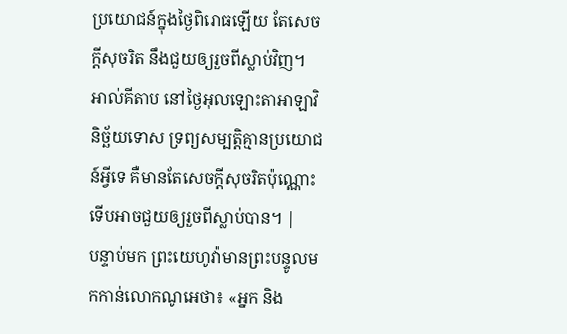ប្រយោជន៍ក្នុងថ្ងៃពិរោធឡើយ តែសេចក្ដីសុចរិត នឹងជួយឲ្យរួចពីស្លាប់វិញ។ អាល់គីតាប នៅថ្ងៃអុលឡោះតាអាឡាវិនិច្ឆ័យទោស ទ្រព្យសម្បត្តិគ្មានប្រយោជន៍អ្វីទេ គឺមានតែសេចក្ដីសុចរិតប៉ុណ្ណោះ ទើបអាចជួយឲ្យរួចពីស្លាប់បាន។ |
បន្ទាប់មក ព្រះយេហូវ៉ាមានព្រះបន្ទូលមកកាន់លោកណូអេថា៖ «អ្នក និង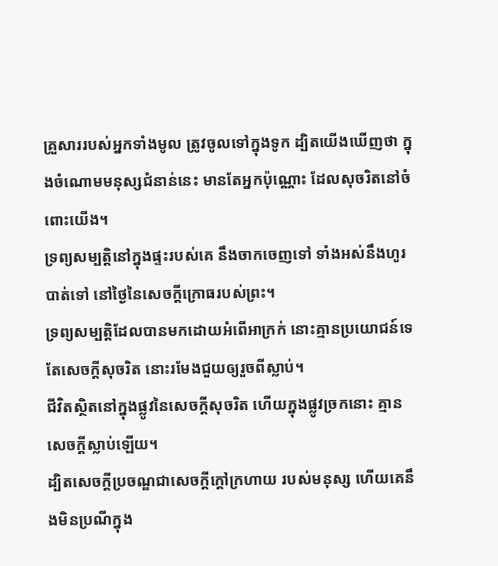គ្រួសាររបស់អ្នកទាំងមូល ត្រូវចូលទៅក្នុងទូក ដ្បិតយើងឃើញថា ក្នុងចំណោមមនុស្សជំនាន់នេះ មានតែអ្នកប៉ុណ្ណោះ ដែលសុចរិតនៅចំពោះយើង។
ទ្រព្យសម្បត្តិនៅក្នុងផ្ទះរបស់គេ នឹងចាកចេញទៅ ទាំងអស់នឹងហូរបាត់ទៅ នៅថ្ងៃនៃសេចក្ដីក្រោធរបស់ព្រះ។
ទ្រព្យសម្បត្តិដែលបានមកដោយអំពើអាក្រក់ នោះគ្មានប្រយោជន៍ទេ តែសេចក្ដីសុចរិត នោះរមែងជួយឲ្យរួចពីស្លាប់។
ជីវិតស្ថិតនៅក្នុងផ្លូវនៃសេចក្ដីសុចរិត ហើយក្នុងផ្លូវច្រកនោះ គ្មានសេចក្ដីស្លាប់ឡើយ។
ដ្បិតសេចក្ដីប្រចណ្ឌជាសេចក្ដីក្តៅក្រហាយ របស់មនុស្ស ហើយគេនឹងមិនប្រណីក្នុង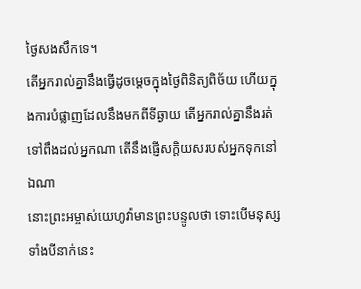ថ្ងៃសងសឹកទេ។
តើអ្នករាល់គ្នានឹងធ្វើដូចម្តេចក្នុងថ្ងៃពិនិត្យពិច័យ ហើយក្នុងការបំផ្លាញដែលនឹងមកពីទីឆ្ងាយ តើអ្នករាល់គ្នានឹងរត់ទៅពឹងដល់អ្នកណា តើនឹងផ្ញើសក្តិយសរបស់អ្នកទុកនៅឯណា
នោះព្រះអម្ចាស់យេហូវ៉ាមានព្រះបន្ទូលថា ទោះបើមនុស្សទាំងបីនាក់នេះ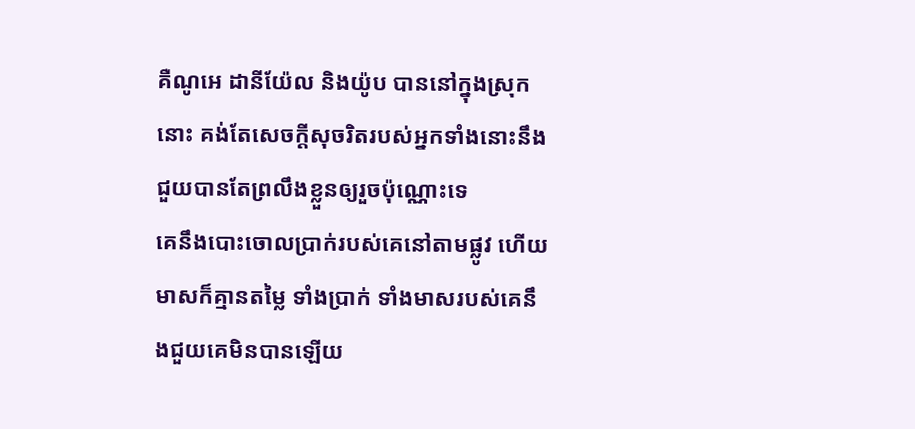គឺណូអេ ដានីយ៉ែល និងយ៉ូប បាននៅក្នុងស្រុកនោះ គង់តែសេចក្ដីសុចរិតរបស់អ្នកទាំងនោះនឹងជួយបានតែព្រលឹងខ្លួនឲ្យរួចប៉ុណ្ណោះទេ
គេនឹងបោះចោលប្រាក់របស់គេនៅតាមផ្លូវ ហើយមាសក៏គ្មានតម្លៃ ទាំងប្រាក់ ទាំងមាសរបស់គេនឹងជួយគេមិនបានឡើយ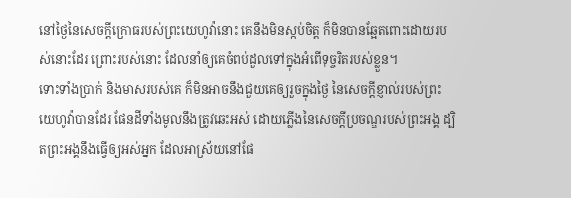នៅថ្ងៃនៃសេចក្ដីក្រោធរបស់ព្រះយេហូវ៉ានោះ គេនឹងមិនស្កប់ចិត្ត ក៏មិនបានឆ្អែតពោះដោយរបស់នោះដែរ ព្រោះរបស់នោះ ដែលនាំឲ្យគេចំពប់ដួលទៅក្នុងអំពើទុច្ចរិតរបស់ខ្លួន។
ទោះទាំងប្រាក់ និងមាសរបស់គេ ក៏មិនអាចនឹងជួយគេឲ្យរួចក្នុងថ្ងៃ នៃសេចក្ដីខ្ញាល់របស់ព្រះយេហូវ៉ាបានដែរ ផែនដីទាំងមូលនឹងត្រូវឆេះអស់ ដោយភ្លើងនៃសេចក្ដីប្រចណ្ឌរបស់ព្រះអង្គ ដ្បិតព្រះអង្គនឹងធ្វើឲ្យអស់អ្នក ដែលអាស្រ័យនៅផែ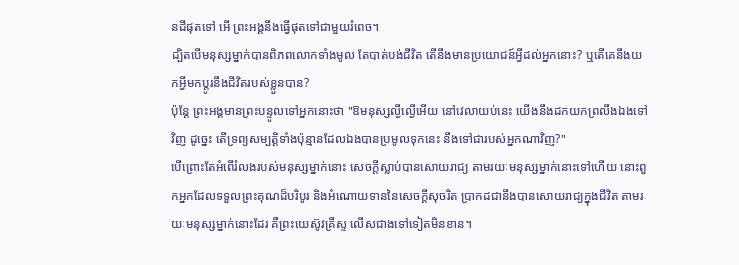នដីផុតទៅ អើ ព្រះអង្គនឹងធ្វើផុតទៅជាមួយរំពេច។
ដ្បិតបើមនុស្សម្នាក់បានពិភពលោកទាំងមូល តែបាត់បង់ជីវិត តើនឹងមានប្រយោជន៍អ្វីដល់អ្នកនោះ? ឬតើគេនឹងយកអ្វីមកប្ដូរនឹងជីវិតរបស់ខ្លួនបាន?
ប៉ុន្តែ ព្រះអង្គមានព្រះបន្ទូលទៅអ្នកនោះថា "ឱមនុស្សល្ងីល្ងើអើយ នៅវេលាយប់នេះ យើងនឹងដកយកព្រលឹងឯងទៅវិញ ដូច្នេះ តើទ្រព្យសម្បត្តិទាំងប៉ុន្មានដែលឯងបានប្រមូលទុកនេះ នឹងទៅជារបស់អ្នកណាវិញ?"
បើព្រោះតែអំពើរំលងរបស់មនុស្សម្នាក់នោះ សេចក្តីស្លាប់បានសោយរាជ្យ តាមរយៈមនុស្សម្នាក់នោះទៅហើយ នោះពួកអ្នកដែលទទួលព្រះគុណដ៏បរិបូរ និងអំណោយទាននៃសេចក្តីសុចរិត ប្រាកដជានឹងបានសោយរាជ្យក្នុងជីវិត តាមរយៈមនុស្សម្នាក់នោះដែរ គឺព្រះយេស៊ូវគ្រីស្ទ លើសជាងទៅទៀតមិនខាន។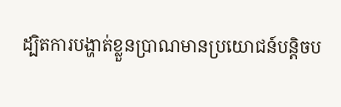ដ្បិតការបង្ហាត់ខ្លួនប្រាណមានប្រយោជន៍បន្តិចប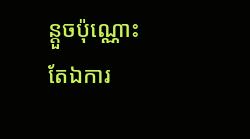ន្តួចប៉ុណ្ណោះ តែឯការ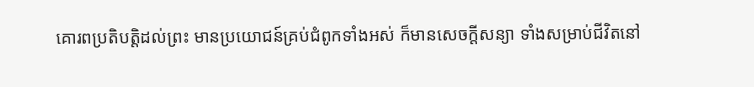គោរពប្រតិបត្តិដល់ព្រះ មានប្រយោជន៍គ្រប់ជំពូកទាំងអស់ ក៏មានសេចក្ដីសន្យា ទាំងសម្រាប់ជីវិតនៅ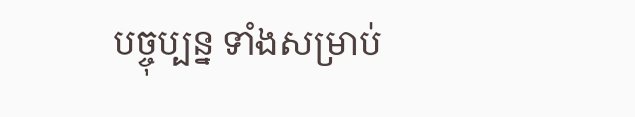បច្ចុប្បន្ន ទាំងសម្រាប់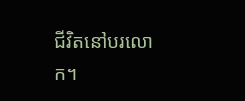ជីវិតនៅបរលោក។